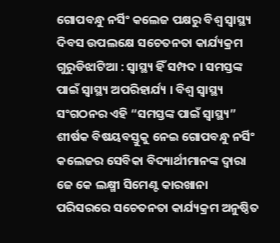ଗୋପବନ୍ଧୁ ନର୍ସିଂ କଲେଜ ପକ୍ଷରୁ ବିଶ୍ୱ ସ୍ୱାସ୍ଥ୍ୟ ଦିବସ ଉପଲକ୍ଷେ ସଚେତନତା କାର୍ଯ୍ୟକ୍ରମ
ଗୁରୁଡିଝାଟିଆ : ସ୍ୱାସ୍ଥ୍ୟ ହିଁ ସମ୍ପଦ । ସମସ୍ତଙ୍କ ପାଇଁ ସ୍ୱାସ୍ଥ୍ୟ ଅପରିହାର୍ଯ୍ୟ । ବିଶ୍ୱ ସ୍ୱାସ୍ଥ୍ୟ ସଂଗଠନର ଏହି “ସମସ୍ତଙ୍କ ପାଇଁ ସ୍ୱାସ୍ଥ୍ୟ” ଶୀର୍ଷକ ବିଷୟବସ୍ତୁକୁ ନେଇ ଗୋପବନ୍ଧୁ ନର୍ସିଂ କଲେଜର ସେବିକା ବିଦ୍ୟାର୍ଥୀମାନଙ୍କ ଦ୍ବାରା ଜେ କେ ଲକ୍ଷ୍ମୀ ସିମେଣ୍ଟ କାରଖାନା ପରିସରରେ ସଚେତନତା କାର୍ଯ୍ୟକ୍ରମ ଅନୁଷ୍ଠିତ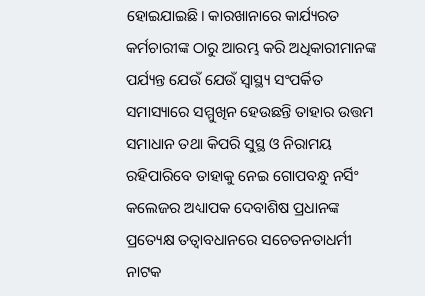ହୋଇଯାଇଛି। କାରଖାନାରେ କାର୍ଯ୍ୟରତ କର୍ମଚାରୀଙ୍କ ଠାରୁ ଆରମ୍ଭ କରି ଅଧିକାରୀମାନଙ୍କ ପର୍ଯ୍ୟନ୍ତ ଯେଉଁ ଯେଉଁ ସ୍ୱାସ୍ଥ୍ୟ ସଂପର୍କିତ ସମାସ୍ୟାରେ ସମ୍ମୁଖିନ ହେଉଛନ୍ତି ତାହାର ଉତ୍ତମ ସମାଧାନ ତଥା କିପରି ସୁସ୍ଥ ଓ ନିରାମୟ ରହିପାରିବେ ତାହାକୁ ନେଇ ଗୋପବନ୍ଧୁ ନର୍ସିଂ କଲେଜର ଅଧ୍ୟାପକ ଦେବାଶିଷ ପ୍ରଧାନଙ୍କ ପ୍ରତ୍ୟେକ୍ଷ ତତ୍ୱାବଧାନରେ ସଚେତନତାଧର୍ମୀ ନାଟକ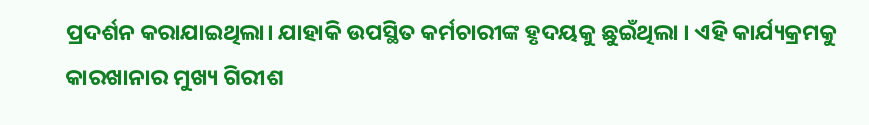ପ୍ରଦର୍ଶନ କରାଯାଇଥିଲା। ଯାହାକି ଉପସ୍ଥିତ କର୍ମଚାରୀଙ୍କ ହୃଦୟକୁ ଛୁଇଁଥିଲା । ଏହି କାର୍ଯ୍ୟକ୍ରମକୁ କାରଖାନାର ମୁଖ୍ୟ ଗିରୀଶ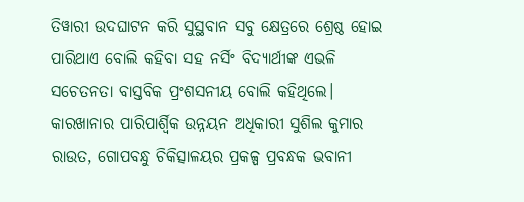ତିୱାରୀ ଉଦଘାଟନ କରି ସୁସ୍ଥବାନ ସବୁ କ୍ଷେତ୍ରରେ ଶ୍ରେଷ୍ଠ ହୋଇ ପାରିଥାଏ ବୋଲି କହିବା ସହ ନର୍ସିଂ ବିଦ୍ୟାର୍ଥୀଙ୍କ ଏଭଳି ସଚେତନତା ବାସ୍ତବିକ ପ୍ରଂଶସନୀୟ ବୋଲି କହିଥିଲେ। କାରଖାନାର ପାରିପାର୍ଶ୍ବିକ ଉନ୍ନୟନ ଅଧିକାରୀ ସୁଶିଲ କୁମାର ରାଉତ, ଗୋପବନ୍ଧୁ ଚିକିତ୍ସାଳୟର ପ୍ରକଳ୍ପ ପ୍ରବନ୍ଧକ ଭବାନୀ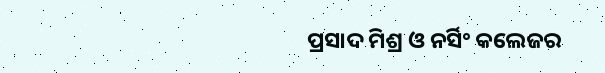ପ୍ରସାଦ ମିଶ୍ର ଓ ନର୍ସିଂ କଲେଜର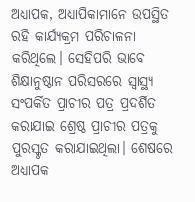ଅଧ୍ୟାପକ, ଅଧ୍ୟାପିକାମାନେ ଉପସ୍ଥିତ ରହି କାର୍ଯ୍ୟକ୍ରମ ପରିଚାଳନା କରିଥିଲେ। ସେହିପରି ଭାବେ ଶିକ୍ଷାନୁଷ୍ଠାନ ପରିସରରେ ସ୍ୱାସ୍ଥ୍ୟ ସଂପର୍କିତ ପ୍ରାଚୀର ପତ୍ର ପ୍ରଦର୍ଶିତ କରାଯାଇ ଶ୍ରେଷ୍ଠ ପ୍ରାଚୀର ପତ୍ରକୁ ପୁରସ୍କୃତ କରାଯାଇଥିଲା। ଶେଷରେ ଅଧ୍ୟାପକ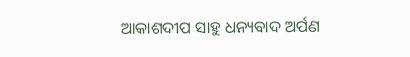ଆକାଶଦୀପ ସାହୁ ଧନ୍ୟବାଦ ଅର୍ପଣ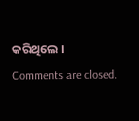କରିଥିଲେ ।
Comments are closed.